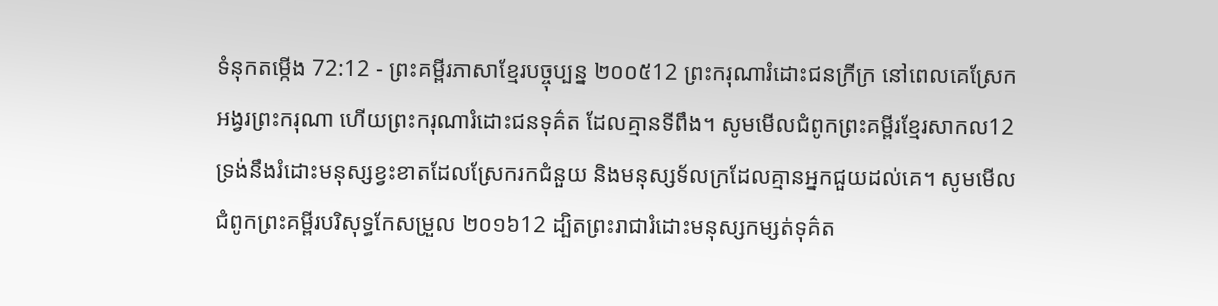ទំនុកតម្កើង 72:12 - ព្រះគម្ពីរភាសាខ្មែរបច្ចុប្បន្ន ២០០៥12 ព្រះករុណារំដោះជនក្រីក្រ នៅពេលគេស្រែកអង្វរព្រះករុណា ហើយព្រះករុណារំដោះជនទុគ៌ត ដែលគ្មានទីពឹង។ សូមមើលជំពូកព្រះគម្ពីរខ្មែរសាកល12 ទ្រង់នឹងរំដោះមនុស្សខ្វះខាតដែលស្រែករកជំនួយ និងមនុស្សទ័លក្រដែលគ្មានអ្នកជួយដល់គេ។ សូមមើលជំពូកព្រះគម្ពីរបរិសុទ្ធកែសម្រួល ២០១៦12 ដ្បិតព្រះរាជារំដោះមនុស្សកម្សត់ទុគ៌ត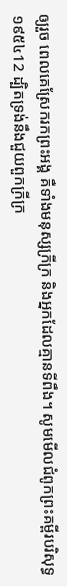ឲ្យរួច ពេលគេស្រែករកព្រះអង្គ គឺទាំងមនុស្សក្រីក្រ និងអ្នកដែលគ្មានទីពឹង។ សូមមើលជំពូកព្រះគម្ពីរបរិសុទ្ធ ១៩៥៤12 ដ្បិតទ្រង់នឹងជួយពួកក្រីក្រ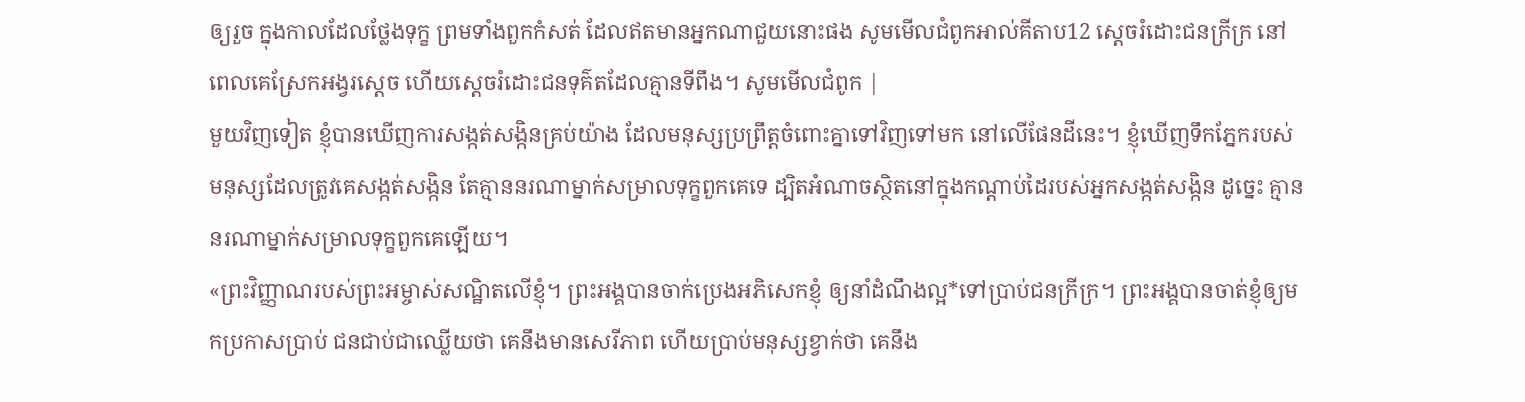ឲ្យរួច ក្នុងកាលដែលថ្លែងទុក្ខ ព្រមទាំងពួកកំសត់ ដែលឥតមានអ្នកណាជួយនោះផង សូមមើលជំពូកអាល់គីតាប12 ស្តេចរំដោះជនក្រីក្រ នៅពេលគេស្រែកអង្វរស្តេច ហើយស្តេចរំដោះជនទុគ៌តដែលគ្មានទីពឹង។ សូមមើលជំពូក |
មួយវិញទៀត ខ្ញុំបានឃើញការសង្កត់សង្កិនគ្រប់យ៉ាង ដែលមនុស្សប្រព្រឹត្តចំពោះគ្នាទៅវិញទៅមក នៅលើផែនដីនេះ។ ខ្ញុំឃើញទឹកភ្នែករបស់មនុស្សដែលត្រូវគេសង្កត់សង្កិន តែគ្មាននរណាម្នាក់សម្រាលទុក្ខពួកគេទេ ដ្បិតអំណាចស្ថិតនៅក្នុងកណ្ដាប់ដៃរបស់អ្នកសង្កត់សង្កិន ដូច្នេះ គ្មាននរណាម្នាក់សម្រាលទុក្ខពួកគេឡើយ។
«ព្រះវិញ្ញាណរបស់ព្រះអម្ចាស់សណ្ឋិតលើខ្ញុំ។ ព្រះអង្គបានចាក់ប្រេងអភិសេកខ្ញុំ ឲ្យនាំដំណឹងល្អ*ទៅប្រាប់ជនក្រីក្រ។ ព្រះអង្គបានចាត់ខ្ញុំឲ្យមកប្រកាសប្រាប់ ជនជាប់ជាឈ្លើយថា គេនឹងមានសេរីភាព ហើយប្រាប់មនុស្សខ្វាក់ថា គេនឹង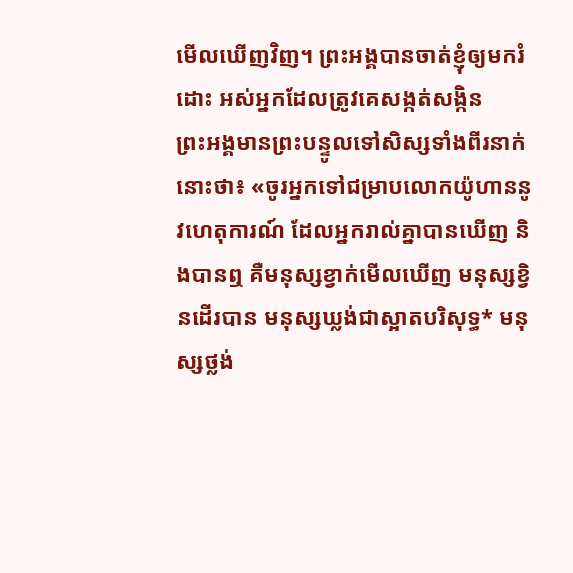មើលឃើញវិញ។ ព្រះអង្គបានចាត់ខ្ញុំឲ្យមករំដោះ អស់អ្នកដែលត្រូវគេសង្កត់សង្កិន
ព្រះអង្គមានព្រះបន្ទូលទៅសិស្សទាំងពីរនាក់នោះថា៖ «ចូរអ្នកទៅជម្រាបលោកយ៉ូហាននូវហេតុការណ៍ ដែលអ្នករាល់គ្នាបានឃើញ និងបានឮ គឺមនុស្សខ្វាក់មើលឃើញ មនុស្សខ្វិនដើរបាន មនុស្សឃ្លង់ជាស្អាតបរិសុទ្ធ* មនុស្សថ្លង់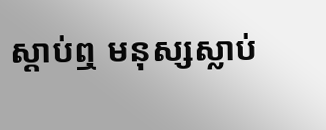ស្ដាប់ឮ មនុស្សស្លាប់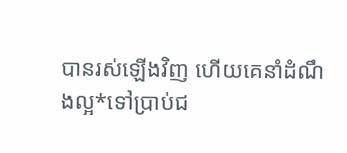បានរស់ឡើងវិញ ហើយគេនាំដំណឹងល្អ*ទៅប្រាប់ជ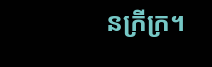នក្រីក្រ។